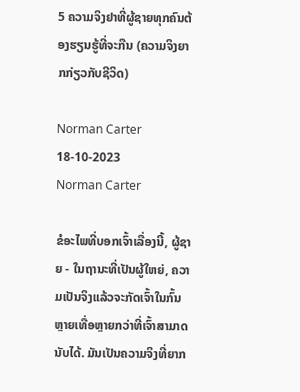5 ຄວາມຈິງຢາທີ່ຜູ້ຊາຍທຸກຄົນຕ້ອງຮຽນຮູ້ທີ່ຈະກືນ (ຄວາມຈິງຍາກກ່ຽວກັບຊີວິດ)

Norman Carter 18-10-2023
Norman Carter

ຂໍອະໄພທີ່ບອກເຈົ້າເລື່ອງນີ້, ຜູ້ຊາຍ - ໃນຖານະທີ່ເປັນຜູ້ໃຫຍ່, ຄວາມເປັນຈິງແລ້ວຈະກັດເຈົ້າໃນກົ້ນຫຼາຍເທື່ອຫຼາຍກວ່າທີ່ເຈົ້າສາມາດນັບໄດ້. ມັນເປັນຄວາມຈິງທີ່ຍາກ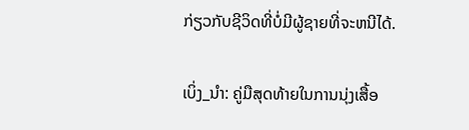ກ່ຽວກັບຊີວິດທີ່ບໍ່ມີຜູ້ຊາຍທີ່ຈະຫນີໄດ້.

ເບິ່ງ_ນຳ: ຄູ່ມືສຸດທ້າຍໃນການນຸ່ງເສື້ອ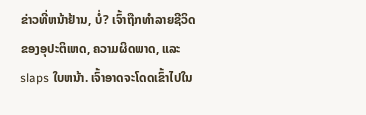ຂ່າວທີ່ຫນ້າຢ້ານ, ບໍ່? ເຈົ້າຖືກທໍາລາຍຊີວິດຂອງອຸປະຕິເຫດ, ຄວາມຜິດພາດ, ແລະ slaps ໃບຫນ້າ. ເຈົ້າອາດຈະໂດດເຂົ້າໄປໃນ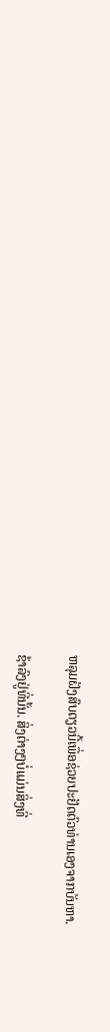ຫລຸມຝັງສົບດຽວນີ້ເພື່ອຊ່ວຍປະຢັດຕົວທ່ານເອງຈາກບັນຫາ.

ຊ້າລົງຢູ່ທີ່ນັ້ນ. ສິ່ງຕ່າງໆບໍ່ແມ່ນສິ່ງທີ່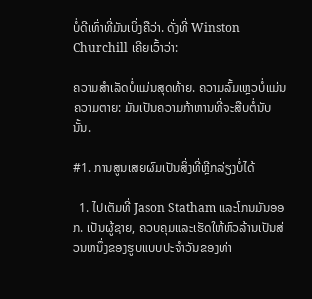ບໍ່ດີເທົ່າທີ່ມັນເບິ່ງຄືວ່າ. ດັ່ງທີ່ Winston Churchill ເຄີຍເວົ້າວ່າ:

ຄວາມສຳເລັດບໍ່ແມ່ນສຸດທ້າຍ. ຄວາມລົ້ມເຫຼວບໍ່ແມ່ນຄວາມຕາຍ: ມັນເປັນຄວາມກ້າຫານທີ່ຈະສືບຕໍ່ນັບນັ້ນ.

#1. ການສູນເສຍຜົມເປັນສິ່ງທີ່ຫຼີກລ່ຽງບໍ່ໄດ້

  1. ໄປເຕັມທີ່ Jason Statham ແລະໂກນມັນອອກ. ເປັນຜູ້ຊາຍ, ຄວບຄຸມແລະເຮັດໃຫ້ຫົວລ້ານເປັນສ່ວນຫນຶ່ງຂອງຮູບແບບປະຈໍາວັນຂອງທ່າ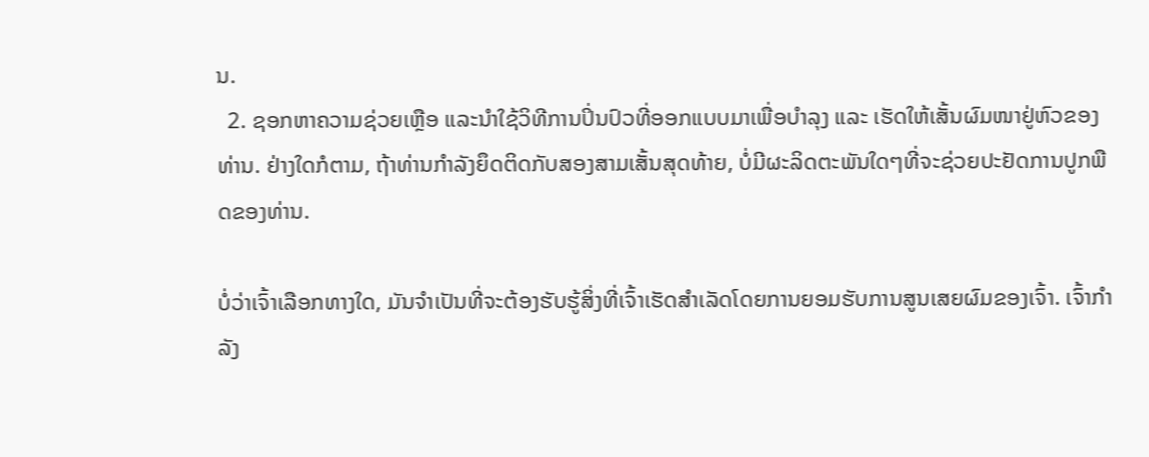ນ.
  2. ຊອກຫາຄວາມຊ່ວຍເຫຼືອ ແລະນຳໃຊ້ວິທີການປິ່ນປົວທີ່ອອກແບບມາເພື່ອບຳລຸງ ແລະ ເຮັດໃຫ້ເສັ້ນຜົມໜາຢູ່ຫົວຂອງທ່ານ. ຢ່າງໃດກໍຕາມ, ຖ້າທ່ານກໍາລັງຍຶດຕິດກັບສອງສາມເສັ້ນສຸດທ້າຍ, ບໍ່ມີຜະລິດຕະພັນໃດໆທີ່ຈະຊ່ວຍປະຢັດການປູກພືດຂອງທ່ານ.

ບໍ່ວ່າເຈົ້າເລືອກທາງໃດ, ມັນຈຳເປັນທີ່ຈະຕ້ອງຮັບຮູ້ສິ່ງທີ່ເຈົ້າເຮັດສຳເລັດໂດຍການຍອມຮັບການສູນເສຍຜົມຂອງເຈົ້າ. ເຈົ້າກໍາລັງ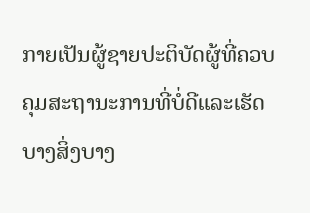ກາຍເປັນຜູ້ຊາຍປະຕິບັດຜູ້ທີ່ຄວບຄຸມສະຖານະການທີ່ບໍ່ດີແລະເຮັດບາງສິ່ງບາງ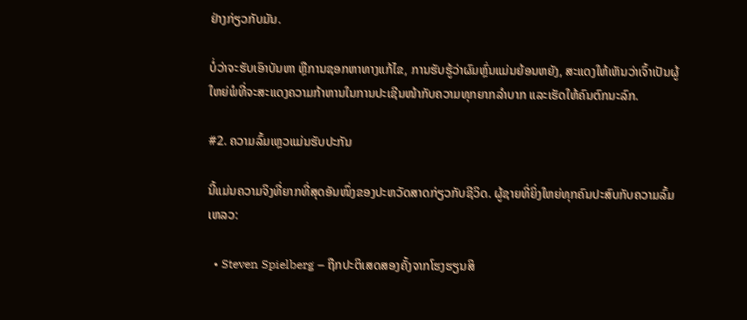ຢ່າງກ່ຽວກັບມັນ.

ບໍ່ວ່າຈະຮັບເອົາບັນຫາ ຫຼືການຊອກຫາທາງແກ້ໄຂ, ການຮັບຮູ້ວ່າຜົມຫຼົ່ນແມ່ນຍ້ອນຫຍັງ, ສະແດງໃຫ້ເຫັນວ່າເຈົ້າເປັນຜູ້ໃຫຍ່ພໍທີ່ຈະສະແດງຄວາມກ້າຫານໃນການປະເຊີນໜ້າກັບຄວາມທຸກຍາກລຳບາກ ແລະເຮັດໃຫ້ຄົນຕົກນະລົກ.

#2. ຄວາມລົ້ມເຫຼວແມ່ນຮັບປະກັນ

ນີ້ແມ່ນຄວາມຈິງທີ່ຍາກທີ່ສຸດອັນໜຶ່ງຂອງປະຫວັດສາດກ່ຽວກັບຊີວິດ. ຜູ້ຊາຍທີ່ຍິ່ງໃຫຍ່ທຸກຄົນປະສົບກັບຄວາມລົ້ມເຫລວ:

  • Steven Spielberg – ຖືກປະຕິເສດສອງຄັ້ງຈາກໂຮງຮຽນສິ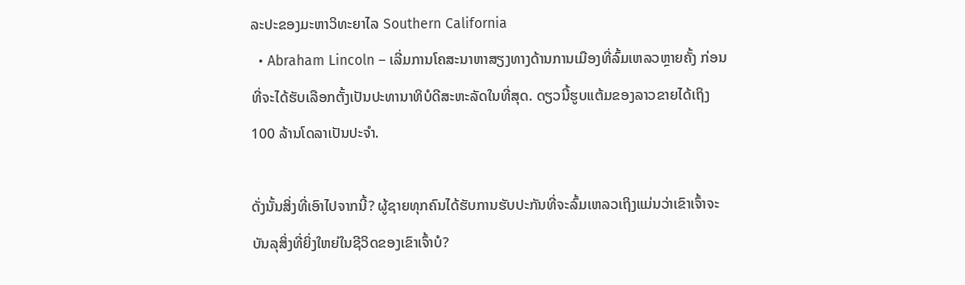ລະປະຂອງມະຫາວິທະຍາໄລ Southern California
  • Abraham Lincoln – ເລີ່ມການໂຄສະນາຫາສຽງທາງດ້ານການເມືອງທີ່ລົ້ມເຫລວຫຼາຍຄັ້ງ ກ່ອນທີ່ຈະໄດ້ຮັບເລືອກຕັ້ງເປັນປະທານາທິບໍດີສະຫະລັດໃນທີ່ສຸດ. ດຽວນີ້ຮູບແຕ້ມຂອງລາວຂາຍໄດ້ເຖິງ 100 ລ້ານໂດລາເປັນປະຈຳ.

ດັ່ງນັ້ນສິ່ງທີ່ເອົາໄປຈາກນີ້? ຜູ້ຊາຍທຸກຄົນໄດ້ຮັບການຮັບປະກັນທີ່ຈະລົ້ມເຫລວເຖິງແມ່ນວ່າເຂົາເຈົ້າຈະບັນລຸສິ່ງທີ່ຍິ່ງໃຫຍ່ໃນຊີວິດຂອງເຂົາເຈົ້າບໍ?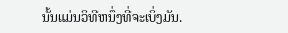ນັ້ນແມ່ນວິທີຫນຶ່ງທີ່ຈະເບິ່ງມັນ.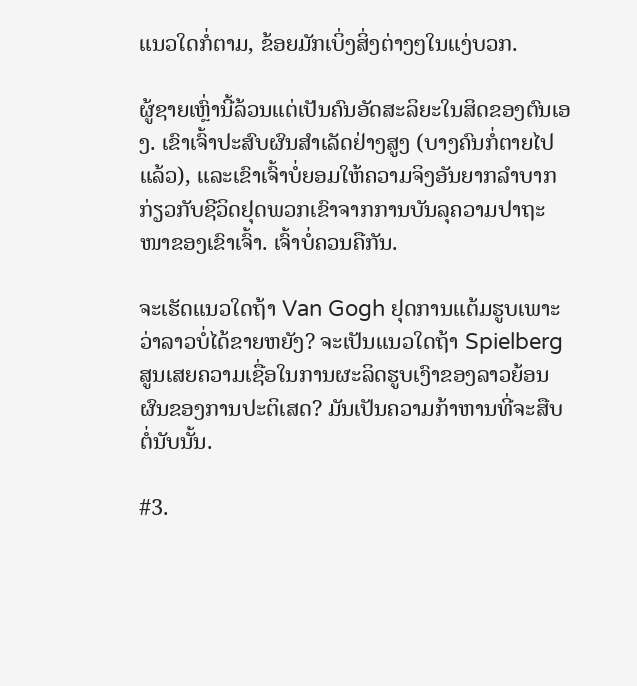ແນວໃດກໍ່ຕາມ, ຂ້ອຍມັກເບິ່ງສິ່ງຕ່າງໆໃນແງ່ບວກ.

ຜູ້ຊາຍເຫຼົ່ານີ້ລ້ວນແຕ່ເປັນຄົນອັດສະລິຍະໃນສິດຂອງຕົນເອງ. ເຂົາເຈົ້າປະສົບຜົນສຳເລັດຢ່າງສູງ (ບາງຄົນກໍ່ຕາຍໄປແລ້ວ), ແລະເຂົາເຈົ້າບໍ່ຍອມໃຫ້ຄວາມຈິງອັນຍາກລຳບາກກ່ຽວກັບຊີວິດຢຸດພວກເຂົາຈາກການບັນລຸຄວາມປາຖະໜາຂອງເຂົາເຈົ້າ. ເຈົ້າບໍ່ຄວນຄືກັນ.

ຈະເຮັດແນວໃດຖ້າ Van Gogh ຢຸດການແຕ້ມຮູບເພາະວ່າລາວບໍ່ໄດ້ຂາຍຫຍັງ? ຈະເປັນແນວໃດຖ້າ Spielberg ສູນເສຍຄວາມເຊື່ອໃນການຜະລິດຮູບເງົາຂອງລາວຍ້ອນຜົນຂອງການປະຕິເສດ? ມັນເປັນຄວາມກ້າຫານທີ່ຈະສືບຕໍ່ນັບນັ້ນ.

#3.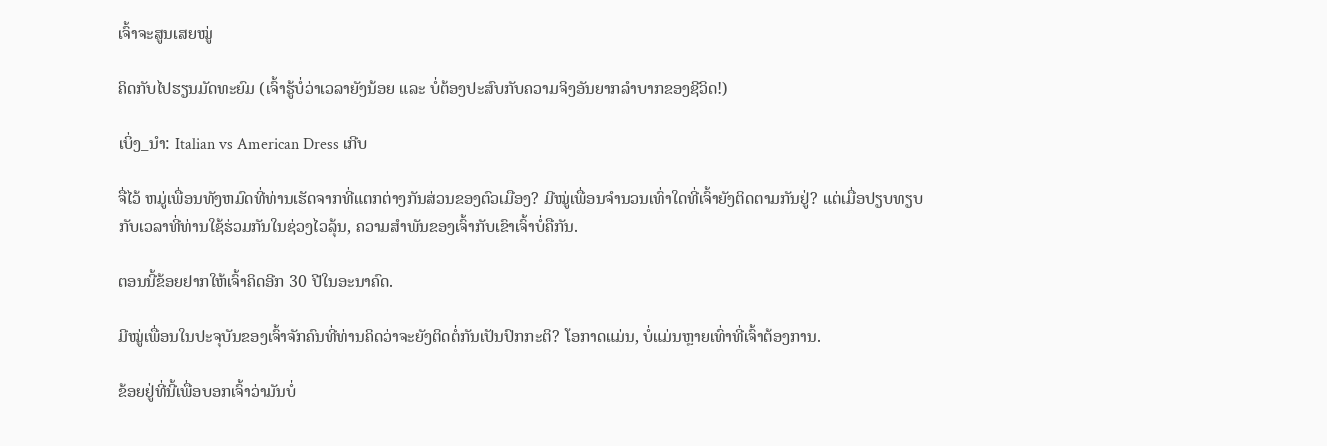ເຈົ້າຈະສູນເສຍໝູ່

ຄິດກັບໄປຮຽນມັດທະຍົມ (ເຈົ້າຮູ້ບໍ່ວ່າເວລາຍັງນ້ອຍ ແລະ ບໍ່ຕ້ອງປະສົບກັບຄວາມຈິງອັນຍາກລຳບາກຂອງຊີວິດ!)

ເບິ່ງ_ນຳ: Italian vs American Dress ເກີບ

ຈື່ໄວ້ ຫມູ່ເພື່ອນທັງຫມົດທີ່ທ່ານເຮັດຈາກທີ່ແຕກຕ່າງກັນສ່ວນຂອງຕົວເມືອງ? ມີໝູ່ເພື່ອນຈຳນວນເທົ່າໃດທີ່ເຈົ້າຍັງຕິດຕາມກັນຢູ່? ແຕ່ເມື່ອປຽບທຽບກັບເວລາທີ່ທ່ານໃຊ້ຮ່ວມກັນໃນຊ່ວງໄວລຸ້ນ, ຄວາມສຳພັນຂອງເຈົ້າກັບເຂົາເຈົ້າບໍ່ຄືກັນ.

ຕອນນີ້ຂ້ອຍຢາກໃຫ້ເຈົ້າຄິດອີກ 30 ປີໃນອະນາຄົດ.

ມີໝູ່ເພື່ອນໃນປະຈຸບັນຂອງເຈົ້າຈັກຄົນທີ່ທ່ານຄິດວ່າຈະຍັງຕິດຕໍ່ກັນເປັນປົກກະຕິ? ໂອກາດແມ່ນ, ບໍ່ແມ່ນຫຼາຍເທົ່າທີ່ເຈົ້າຕ້ອງການ.

ຂ້ອຍຢູ່ທີ່ນີ້ເພື່ອບອກເຈົ້າວ່າມັນບໍ່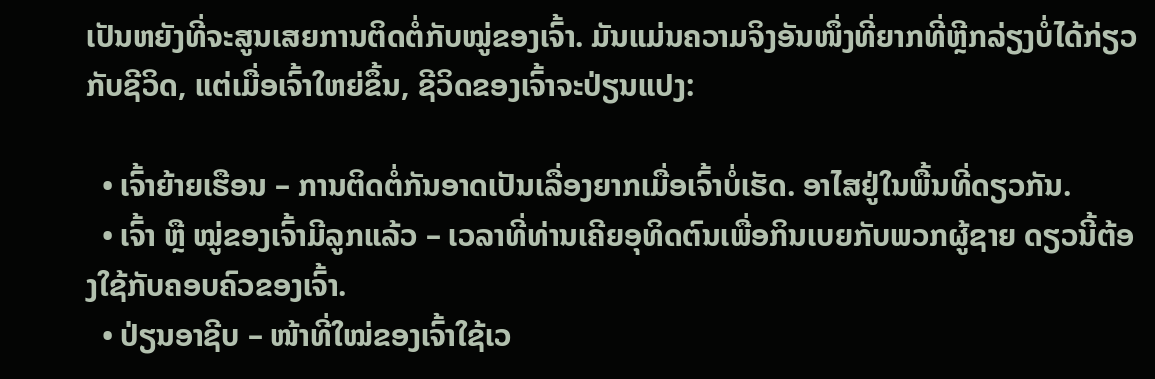ເປັນຫຍັງທີ່ຈະສູນເສຍການຕິດຕໍ່ກັບໝູ່ຂອງເຈົ້າ. ມັນແມ່ນຄວາມຈິງອັນໜຶ່ງທີ່ຍາກທີ່ຫຼີກລ່ຽງບໍ່ໄດ້ກ່ຽວກັບຊີວິດ, ແຕ່ເມື່ອເຈົ້າໃຫຍ່ຂຶ້ນ, ຊີວິດຂອງເຈົ້າຈະປ່ຽນແປງ:

  • ເຈົ້າຍ້າຍເຮືອນ – ການຕິດຕໍ່ກັນອາດເປັນເລື່ອງຍາກເມື່ອເຈົ້າບໍ່ເຮັດ. ອາໄສຢູ່ໃນພື້ນທີ່ດຽວກັນ.
  • ເຈົ້າ ຫຼື ໝູ່ຂອງເຈົ້າມີລູກແລ້ວ – ເວລາທີ່ທ່ານເຄີຍອຸທິດຕົນເພື່ອກິນເບຍກັບພວກຜູ້ຊາຍ ດຽວນີ້ຕ້ອງໃຊ້ກັບຄອບຄົວຂອງເຈົ້າ.
  • ປ່ຽນອາຊີບ – ໜ້າທີ່ໃໝ່ຂອງເຈົ້າໃຊ້ເວ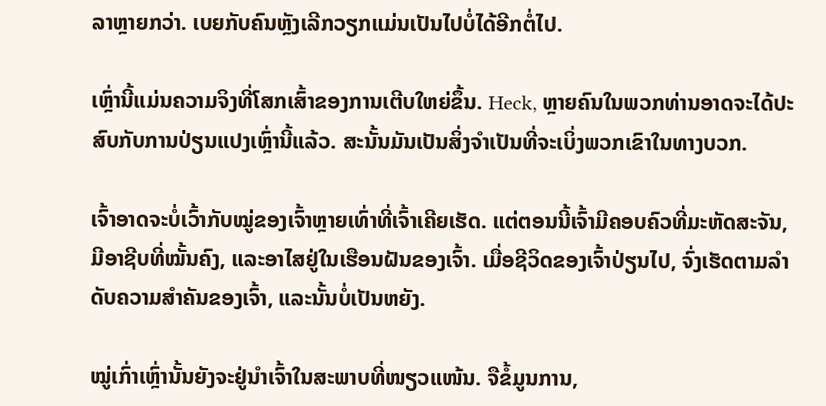ລາຫຼາຍກວ່າ. ເບຍກັບຄົນຫຼັງເລີກວຽກແມ່ນເປັນໄປບໍ່ໄດ້ອີກຕໍ່ໄປ.

ເຫຼົ່ານີ້ແມ່ນຄວາມຈິງທີ່ໂສກເສົ້າຂອງການເຕີບໃຫຍ່ຂຶ້ນ. Heck, ຫຼາຍຄົນໃນພວກທ່ານອາດຈະໄດ້ປະສົບກັບການປ່ຽນແປງເຫຼົ່ານີ້ແລ້ວ. ສະນັ້ນມັນເປັນສິ່ງຈໍາເປັນທີ່ຈະເບິ່ງພວກເຂົາໃນທາງບວກ.

ເຈົ້າອາດຈະບໍ່ເວົ້າກັບໝູ່ຂອງເຈົ້າຫຼາຍເທົ່າທີ່ເຈົ້າເຄີຍເຮັດ. ແຕ່ຕອນນີ້ເຈົ້າມີຄອບຄົວທີ່ມະຫັດສະຈັນ, ມີອາຊີບທີ່ໝັ້ນຄົງ, ແລະອາໄສຢູ່ໃນເຮືອນຝັນຂອງເຈົ້າ. ເມື່ອຊີວິດຂອງເຈົ້າປ່ຽນໄປ, ຈົ່ງເຮັດຕາມລຳດັບຄວາມສຳຄັນຂອງເຈົ້າ, ແລະນັ້ນບໍ່ເປັນຫຍັງ.

ໝູ່ເກົ່າເຫຼົ່ານັ້ນຍັງຈະຢູ່ນຳເຈົ້າໃນສະພາບທີ່ໜຽວແໜ້ນ. ຈືຂໍ້ມູນການ,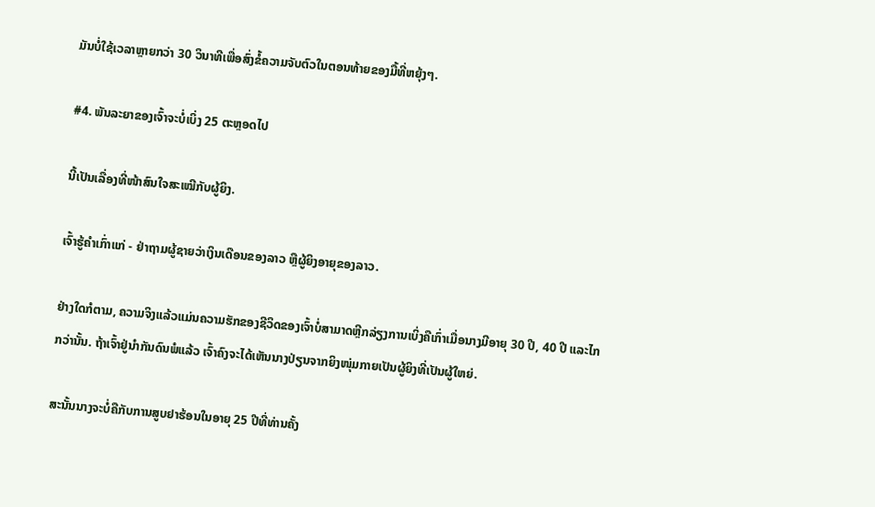ມັນບໍ່ໃຊ້ເວລາຫຼາຍກວ່າ 30 ວິນາທີເພື່ອສົ່ງຂໍ້ຄວາມຈັບຕົວໃນຕອນທ້າຍຂອງມື້ທີ່ຫຍຸ້ງໆ.

#4. ພັນລະຍາຂອງເຈົ້າຈະບໍ່ເບິ່ງ 25 ຕະຫຼອດໄປ

ນີ້ເປັນເລື່ອງທີ່ໜ້າສົນໃຈສະເໝີກັບຜູ້ຍິງ.

ເຈົ້າຮູ້ຄຳເກົ່າແກ່ - ຢ່າຖາມຜູ້ຊາຍວ່າເງິນເດືອນຂອງລາວ ຫຼືຜູ້ຍິງອາຍຸຂອງລາວ.

ຢ່າງໃດກໍຕາມ, ຄວາມຈິງແລ້ວແມ່ນຄວາມຮັກຂອງຊີວິດຂອງເຈົ້າບໍ່ສາມາດຫຼີກລ່ຽງການເບິ່ງຄືເກົ່າເມື່ອນາງມີອາຍຸ 30 ປີ, 40 ປີ ແລະໄກກວ່ານັ້ນ. ຖ້າເຈົ້າຢູ່ນຳກັນດົນພໍແລ້ວ ເຈົ້າຄົງຈະໄດ້ເຫັນນາງປ່ຽນຈາກຍິງໜຸ່ມກາຍເປັນຜູ້ຍິງທີ່ເປັນຜູ້ໃຫຍ່.

ສະນັ້ນນາງຈະບໍ່ຄືກັບການສູບຢາຮ້ອນໃນອາຍຸ 25 ປີທີ່ທ່ານຄັ້ງ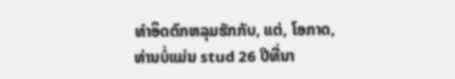ທໍາອິດຕົກຫລຸມຮັກກັບ, ແຕ່, ໂອກາດ, ທ່ານບໍ່ແມ່ນ stud 26 ປີທີ່ນາ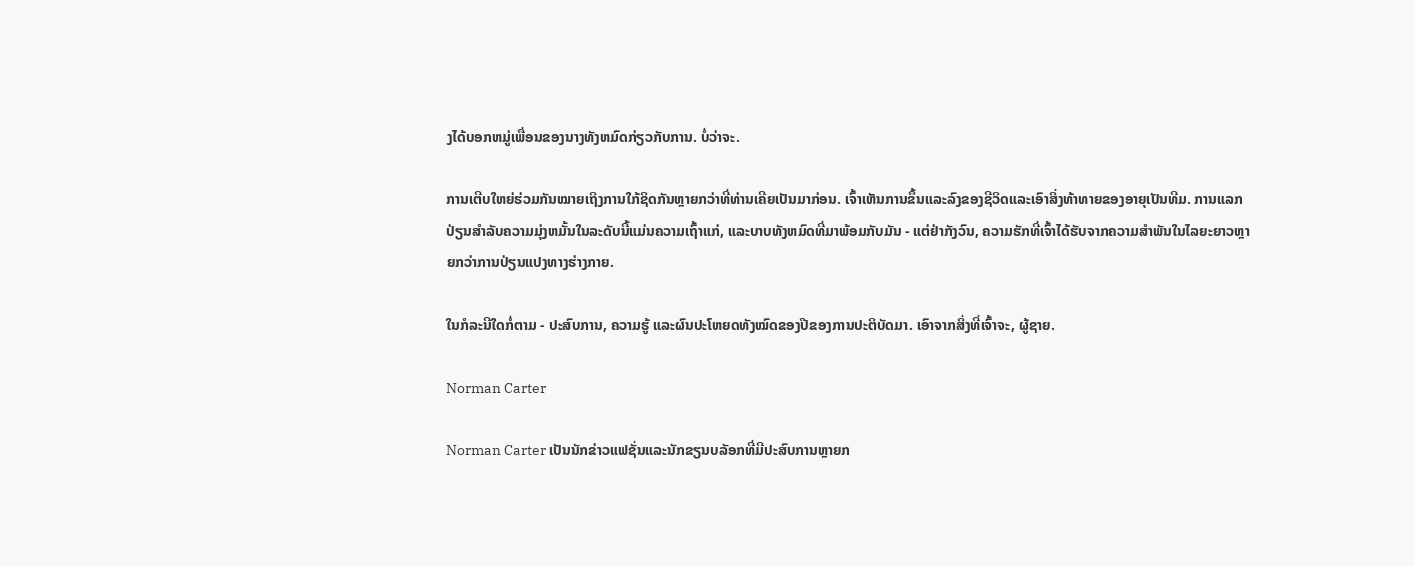ງໄດ້ບອກຫມູ່ເພື່ອນຂອງນາງທັງຫມົດກ່ຽວກັບການ. ບໍ່ວ່າຈະ.

ການເຕີບໃຫຍ່ຮ່ວມກັນໝາຍເຖິງການໃກ້ຊິດກັນຫຼາຍກວ່າທີ່ທ່ານເຄີຍເປັນມາກ່ອນ. ເຈົ້າເຫັນການຂຶ້ນແລະລົງຂອງຊີວິດແລະເອົາສິ່ງທ້າທາຍຂອງອາຍຸເປັນທີມ. ການແລກປ່ຽນສໍາລັບຄວາມມຸ່ງຫມັ້ນໃນລະດັບນີ້ແມ່ນຄວາມເຖົ້າແກ່, ແລະບາບທັງຫມົດທີ່ມາພ້ອມກັບມັນ - ແຕ່ຢ່າກັງວົນ, ຄວາມຮັກທີ່ເຈົ້າໄດ້ຮັບຈາກຄວາມສໍາພັນໃນໄລຍະຍາວຫຼາຍກວ່າການປ່ຽນແປງທາງຮ່າງກາຍ.

ໃນກໍລະນີໃດກໍ່ຕາມ - ປະສົບການ, ຄວາມຮູ້ ແລະຜົນປະໂຫຍດທັງໝົດຂອງປີຂອງການປະຕິບັດມາ. ເອົາຈາກສິ່ງທີ່ເຈົ້າຈະ, ຜູ້ຊາຍ.

Norman Carter

Norman Carter ເປັນນັກຂ່າວແຟຊັ່ນແລະນັກຂຽນບລັອກທີ່ມີປະສົບການຫຼາຍກ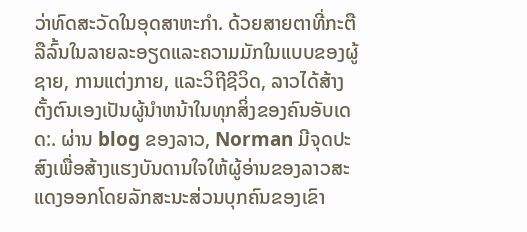ວ່າທົດສະວັດໃນອຸດສາຫະກໍາ. ດ້ວຍສາຍຕາທີ່ກະຕືລືລົ້ນໃນລາຍລະອຽດແລະຄວາມມັກໃນແບບຂອງຜູ້ຊາຍ, ການແຕ່ງກາຍ, ແລະວິຖີຊີວິດ, ລາວໄດ້ສ້າງຕັ້ງຕົນເອງເປັນຜູ້ນໍາຫນ້າໃນທຸກສິ່ງຂອງຄົນອັບເດດ:. ຜ່ານ blog ຂອງລາວ, Norman ມີຈຸດປະສົງເພື່ອສ້າງແຮງບັນດານໃຈໃຫ້ຜູ້ອ່ານຂອງລາວສະແດງອອກໂດຍລັກສະນະສ່ວນບຸກຄົນຂອງເຂົາ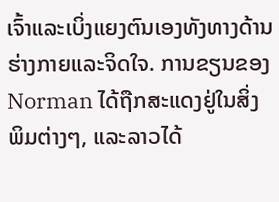ເຈົ້າແລະເບິ່ງແຍງຕົນເອງທັງທາງດ້ານຮ່າງກາຍແລະຈິດໃຈ. ການຂຽນຂອງ Norman ໄດ້ຖືກສະແດງຢູ່ໃນສິ່ງພິມຕ່າງໆ, ແລະລາວໄດ້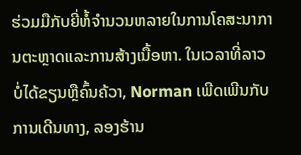ຮ່ວມມືກັບຍີ່ຫໍ້ຈໍານວນຫລາຍໃນການໂຄສະນາການຕະຫຼາດແລະການສ້າງເນື້ອຫາ. ໃນເວລາທີ່ລາວບໍ່ໄດ້ຂຽນຫຼືຄົ້ນຄ້ວາ, Norman ເພີດເພີນກັບການເດີນທາງ, ລອງຮ້ານ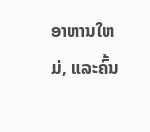ອາຫານໃຫມ່, ແລະຄົ້ນ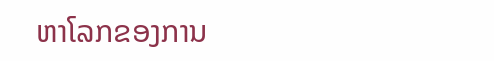ຫາໂລກຂອງການ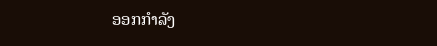ອອກກໍາລັງ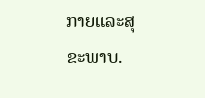ກາຍແລະສຸຂະພາບ.